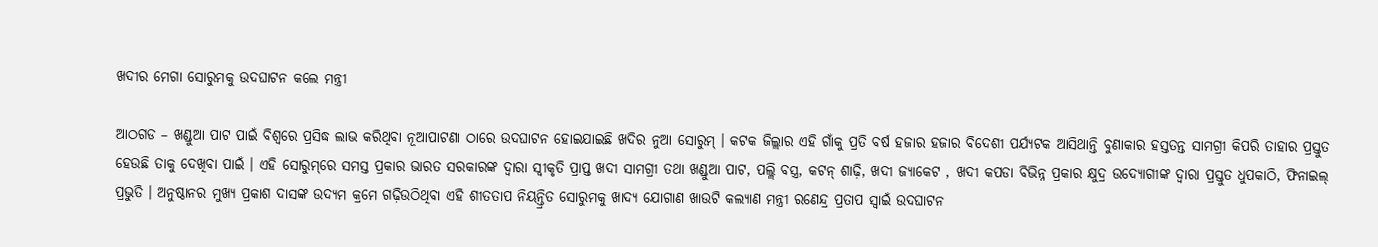ଖଦୀର ମେଗା ସୋରୁମକୁ ଉଦଘାଟନ କଲେ ମନ୍ତ୍ରୀ

ଆଠଗଡ – ଖଣ୍ଡୁଆ ପାଟ ପାଇଁ ବିଶ୍ୱରେ ପ୍ରସିଦ୍ଧ ଲାଭ କରିଥିବା ନୂଆପାଟଣା ଠାରେ ଉଦଘାଟନ ହୋଇଯାଇଛି ଖଦିର ନୁଆ ସୋରୁମ୍ । କଟକ ଜିଲ୍ଲାର ଏହି ଗାଁକୁ ପ୍ରତି ବର୍ଷ ହଜାର ହଜାର ବିଦେଶୀ ପର୍ଯ୍ୟଟକ ଆସିଥାନ୍ତି ବୁଣାକାର ହସ୍ତତନ୍ତ ସାମଗ୍ରୀ କିପରି ତାହାର ପ୍ରସ୍ତୁତ ହେଉଛି ତାକୁ ଦେଖିବା ପାଇଁ । ଏହି ସୋରୁମ୍‌ରେ ସମସ୍ତ ପ୍ରକାର ଭାରତ ସରକାରଙ୍କ ଦ୍ୱାରା ସ୍ୱୀକୃତି ପ୍ରାପ୍ତ ଖଦୀ ସାମଗ୍ରୀ ତଥା ଖଣ୍ଡୁଆ ପାଟ, ପଲ୍ଲି ବସ୍ତ୍ର, କଟନ୍ ଶାଢ଼ି, ଖଦୀ ଜ୍ୟାକେଟ , ଖଦୀ କପଡା ବିଭିନ୍ନ ପ୍ରକାର କ୍ଷୁଦ୍ର ଉଦ୍ୟୋଗୀଙ୍କ ଦ୍ୱାରା ପ୍ରସ୍ତୁତ ଧୁପକାଠି, ଫିନାଇଲ୍ ପ୍ରଭୁତି । ଅନୁଷ୍ଠାନର ମୁଖ୍ୟ ପ୍ରକାଶ ଦାସଙ୍କ ଉଦ୍ୟମ କ୍ରମେ ଗଢ଼ିଉଠିଥିବା ଏହି ଶୀତତାପ ନିୟନ୍ତ୍ରିତ ସୋରୁମକୁ ଖାଦ୍ୟ ଯୋଗାଣ ଖାଉଟି କଲ୍ୟାଣ ମନ୍ତ୍ରୀ ରଣେନ୍ଦ୍ର ପ୍ରତାପ ସ୍ୱାଇଁ ଉଦଘାଟନ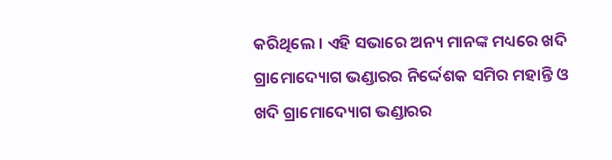କରିଥିଲେ । ଏହି ସଭାରେ ଅନ୍ୟ ମାନଙ୍କ ମଧ୍ୟରେ ଖଦି ଗ୍ରାମୋଦ୍ୟୋଗ ଭଣ୍ଡାରର ନିର୍ଦ୍ଦେଶକ ସମିର ମହାନ୍ତି ଓ ଖଦି ଗ୍ରାମୋଦ୍ୟୋଗ ଭଣ୍ଡାରର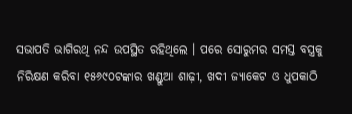ସଭାପତି ଭାଗିରଥି ନନ୍ଦ ଉପସ୍ଥିତ ରହିଥିଲେ । ପରେ ସୋରୁମର ସମସ୍ତ ବସ୍ତ୍ରକୁ ନିରିକ୍ଷଣ କରିବା ୧୫୬୯୦ଟଙ୍କାର ଖଣ୍ଡୁଆ ଶାଢ଼ୀ, ଖଦୀ ଜ୍ୟାକେଟ ଓ ଧୁପକାଠି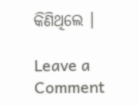କିଣିଥିଲେ ।

Leave a Comment